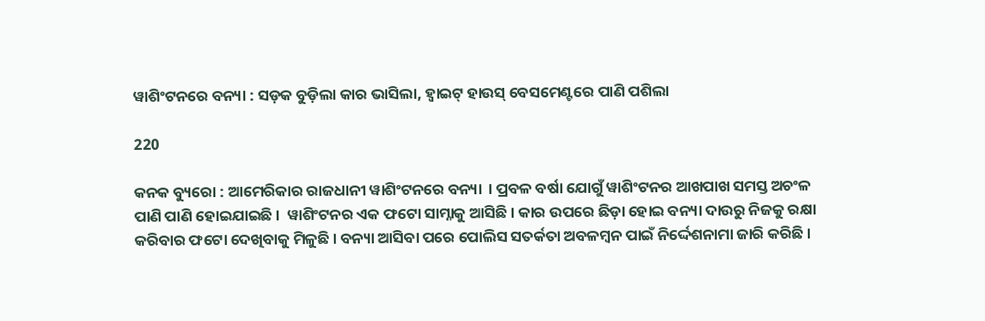ୱାଶିଂଟନରେ ବନ୍ୟା : ସଡ଼କ ବୁଡ଼ିଲା କାର ଭାସିଲା, ହ୍ୱାଇଟ୍ ହାଉସ୍ ବେସମେଣ୍ଟରେ ପାଣି ପଶିଲା

220

କନକ ବ୍ୟୁରୋ : ଆମେରିକାର ରାଜଧାନୀ ୱାଶିଂଟନରେ ବନ୍ୟା  । ପ୍ରବଳ ବର୍ଷା ଯୋଗୁଁ ୱାଶିଂଟନର ଆଖପାଖ ସମସ୍ତ ଅଚଂଳ ପାଣି ପାଣି ହୋଇଯାଇଛି ।  ୱାଶିଂଟନର ଏକ ଫଟୋ ସାମ୍ନାକୁ ଆସିଛି । କାର ଉପରେ ଛିଡ଼ା ହୋଇ ବନ୍ୟା ଦାଉରୁ ନିଜକୁ ରକ୍ଷା କରିବାର ଫଟୋ ଦେଖିବାକୁ ମିଳୁଛି । ବନ୍ୟା ଆସିବା ପରେ ପୋଲିସ ସତର୍କତା ଅବଳମ୍ବନ ପାଇଁ ନିର୍ଦ୍ଦେଶନାମା ଜାରି କରିଛି ।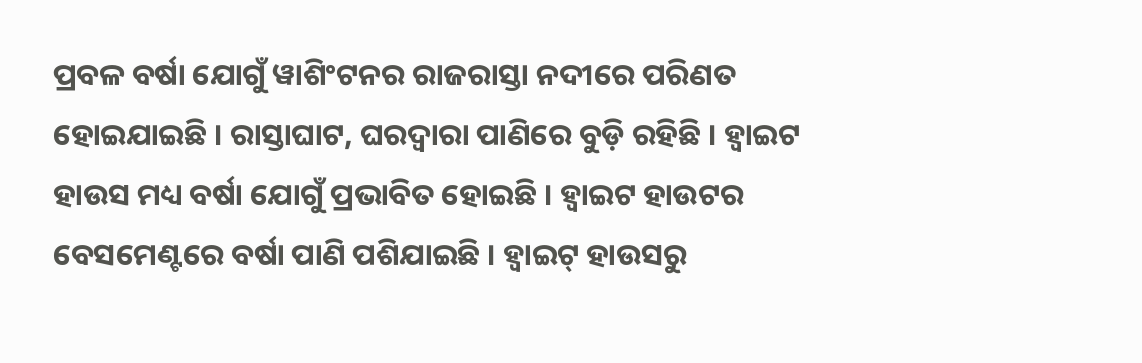ପ୍ରବଳ ବର୍ଷା ଯୋଗୁଁ ୱାଶିଂଟନର ରାଜରାସ୍ତା ନଦୀରେ ପରିଣତ ହୋଇଯାଇଛି । ରାସ୍ତାଘାଟ, ଘରଦ୍ୱାରା ପାଣିରେ ବୁଡ଼ି ରହିଛି । ହ୍ୱାଇଟ ହାଉସ ମଧ୍ୟ ବର୍ଷା ଯୋଗୁଁ ପ୍ରଭାବିତ ହୋଇଛି । ହ୍ୱାଇଟ ହାଉଟର ବେସମେଣ୍ଟରେ ବର୍ଷା ପାଣି ପଶିଯାଇଛି । ହ୍ୱାଇଟ୍ ହାଉସରୁ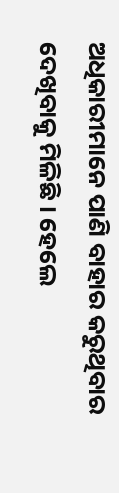ଅଧିକାରୀମାନେ ପାଣି ବାହାର କରୁଥିବାର ଦେଖିବାକୁ ମିଳିଛି । ହେଲେ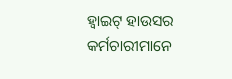ହ୍ୱାଇଟ୍ ହାଉସର କର୍ମଚାରୀମାନେ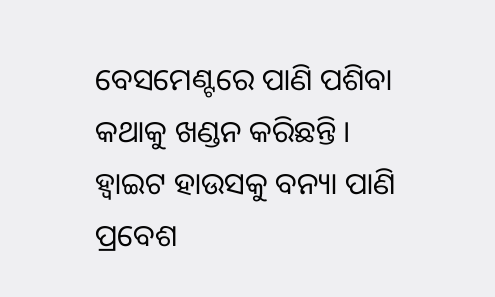ବେସମେଣ୍ଟରେ ପାଣି ପଶିବା କଥାକୁ ଖଣ୍ଡନ କରିଛନ୍ତି ।  ହ୍ୱାଇଟ ହାଉସକୁ ବନ୍ୟା ପାଣି ପ୍ରବେଶ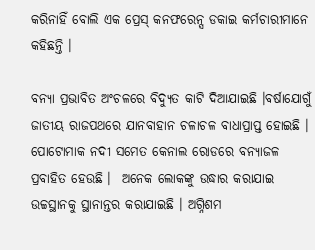କରିନାହିଁ ବୋଲି ଏକ ପ୍ରେସ୍ କନଫରେନ୍ସ ଡକାଇ କର୍ମଚାରୀମାନେ କହିଛନ୍ତି ।

ବନ୍ୟା ପ୍ରଭାବିତ ଅଂଚଳରେ ବିଦ୍ୟୁତ କାଟି ଦିଆଯାଇଛି ।ବର୍ଷାଯୋଗୁଁ ଜାତୀୟ ରାଜପଥରେ ଯାନବାହାନ ଚଳାଚଳ ବାଧାପ୍ରାପ୍ତ ହୋଇଛି । ପୋଟୋମାକ ନଦୀ ସମେତ କେନାଲ ରୋଡରେ ବନ୍ୟାଜଳ ପ୍ରବାହିତ ହେଉଛି ।  ଅନେକ ଲୋକଙ୍କୁ ଉଦ୍ଧାର କରାଯାଇ ଉଚ୍ଚସ୍ଥାନକୁ ସ୍ଥାନାନ୍ତର କରାଯାଇଛି । ଅଗ୍ନିଶମ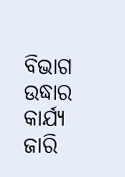ବିଭାଗ ଉଦ୍ଧାର କାର୍ଯ୍ୟ ଜାରି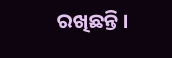ରଖିଛନ୍ତି ।